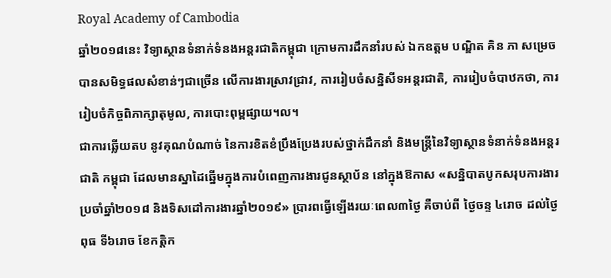Royal Academy of Cambodia
ឆ្នាំ២០១៨នេះ វិទ្យាស្ថានទំនាក់ទំនងអន្តរជាតិកម្ពុជា ក្រោមការដឹកនាំរបស់ ឯកឧត្តម បណ្ឌិត គិន ភា សម្រេច បានសមិទ្ធផលសំខាន់ៗជាច្រើន លើការងារស្រាវជ្រាវ, ការរៀបចំសន្និសីទអន្តរជាតិ, ការរៀបចំបាឋកថា, ការរៀបចំកិច្ចពិភាក្សាតុមូល, ការបោះពុម្ពផ្សាយ។ល។
ជាការឆ្លើយតប នូវគុណបំណាច់ នៃការខិតខំប្រឹងប្រែងរបស់ថ្នាក់ដឹកនាំ និងមន្ត្រីនៃវិទ្យាស្ថានទំនាក់ទំនងអន្តរជាតិ កម្ពុជា ដែលមានស្នាដៃឆ្នើមក្នុងការបំពេញការងារជូនស្ថាប័ន នៅក្នុងឱកាស «សន្និបាតបូកសរុបការងារ ប្រចាំឆ្នាំ២០១៨ និងទិសដៅការងារឆ្នាំ២០១៩» ប្រារពធ្វើឡើងរយៈពេល៣ថ្ងៃ គឺចាប់ពី ថ្ងៃចន្ទ ៤រោច ដល់ថ្ងៃពុធ ទី៦រោច ខែកត្ដិក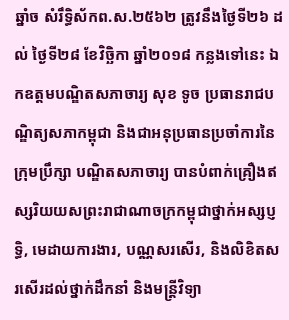ឆ្នាំច សំរឹទ្ធិស័កព.ស.២៥៦២ ត្រូវនឹងថ្ងៃទី២៦ ដល់ ថ្ងៃទី២៨ ខែវិច្ឆិកា ឆ្នាំ២០១៨ កន្លងទៅនេះ ឯកឧត្តមបណ្ឌិតសភាចារ្យ សុខ ទូច ប្រធានរាជបណ្ឌិត្យសភាកម្ពុជា និងជាអនុប្រធានប្រចាំការនៃក្រុមប្រឹក្សា បណ្ឌិតសភាចារ្យ បានបំពាក់គ្រឿងឥស្សរិយយសព្រះរាជាណាចក្រកម្ពុជាថ្នាក់អស្សប្ញទ្ធិ, មេដាយការងារ, បណ្ណសរសើរ, និងលិខិតសរសើរដល់ថ្នាក់ដឹកនាំ និងមន្ត្រីវិទ្យា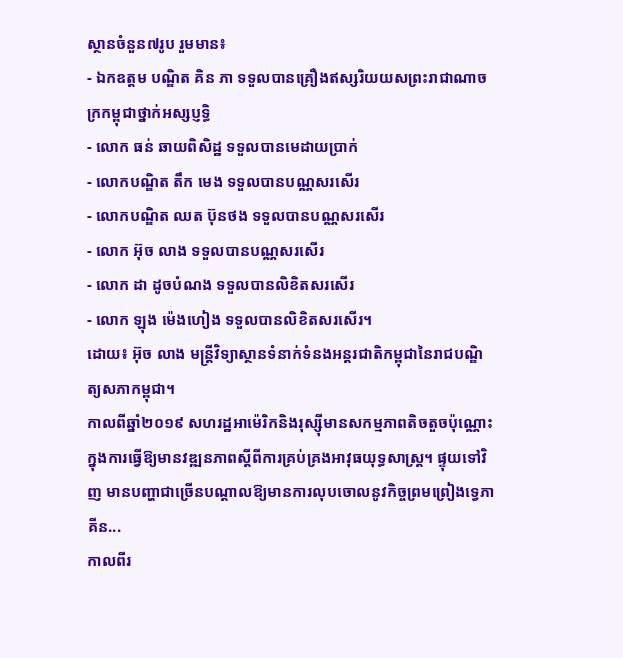ស្ថានចំនួន៧រូប រួមមាន៖
- ឯកឧត្តម បណ្ឌិត គិន ភា ទទួលបានគ្រឿងឥស្សរិយយសព្រះរាជាណាចក្រកម្ពុជាថ្នាក់អស្សប្ញទ្ធិ
- លោក ធន់ ឆាយពិសិដ្ឋ ទទួលបានមេដាយប្រាក់
- លោកបណ្ឌិត តឹក មេង ទទួលបានបណ្ណសរសើរ
- លោកបណ្ឌិត ឈត ប៊ុនថង ទទួលបានបណ្ណសរសើរ
- លោក អ៊ុច លាង ទទួលបានបណ្ណសរសើរ
- លោក ដា ដូចបំណង ទទួលបានលិខិតសរសើរ
- លោក ឡុង ម៉េងហៀង ទទួលបានលិខិតសរសើរ។
ដោយ៖ អ៊ុច លាង មន្ត្រីវិទ្យាស្ថានទំនាក់ទំនងអន្តរជាតិកម្ពុជានៃរាជបណ្ឌិត្យសភាកម្ពុជា។
កាលពីឆ្នាំ២០១៩ សហរដ្ឋអាម៉េរិកនិងរុស្ស៊ីមានសកម្មភាពតិចតួចប៉ុណ្ណោះក្នុងការធ្វើឱ្យមានវឌ្ឍនភាពស្តីពីការគ្រប់គ្រងអាវុធយុទ្ធសាស្រ្ត។ ផ្ទុយទៅវិញ មានបញ្ហាជាច្រើនបណ្តាលឱ្យមានការលុបចោលនូវកិច្ចព្រមព្រៀងទ្វេភាគីន...
កាលពីរ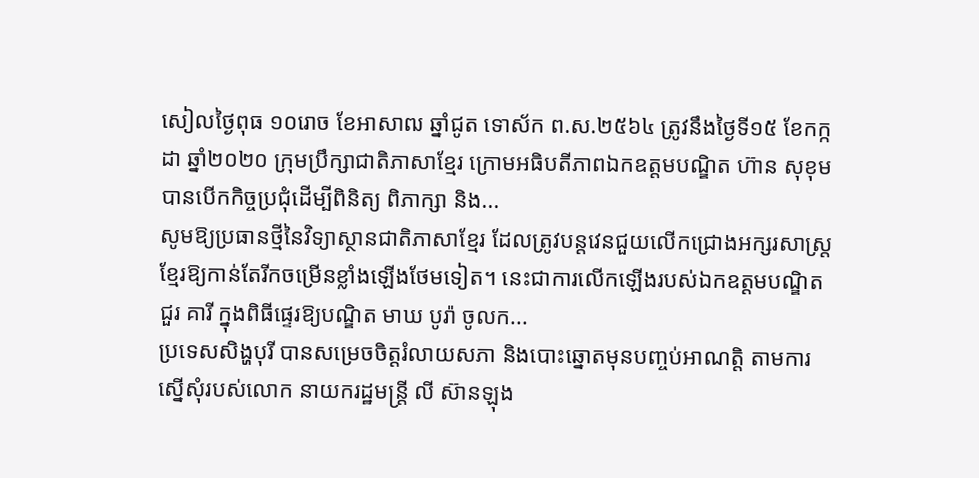សៀលថ្ងៃពុធ ១០រោច ខែអាសាឍ ឆ្នាំជូត ទោស័ក ព.ស.២៥៦៤ ត្រូវនឹងថ្ងៃទី១៥ ខែកក្កដា ឆ្នាំ២០២០ ក្រុមប្រឹក្សាជាតិភាសាខ្មែរ ក្រោមអធិបតីភាពឯកឧត្តមបណ្ឌិត ហ៊ាន សុខុម បានបើកកិច្ចប្រជុំដើម្បីពិនិត្យ ពិភាក្សា និង...
សូមឱ្យប្រធានថ្មីនៃវិទ្យាស្ថានជាតិភាសាខ្មែរ ដែលត្រូវបន្តវេនជួយលើកជ្រោងអក្សរសាស្ត្រខ្មែរឱ្យកាន់តែរីកចម្រើនខ្លាំងឡើងថែមទៀត។ នេះជាការលើកឡើងរបស់ឯកឧត្ដមបណ្ឌិត ជួរ គារី ក្នុងពិធីផ្ទេរឱ្យបណ្ឌិត មាឃ បូរ៉ា ចូលក...
ប្រទេសសិង្ហបុរី បានសម្រេចចិត្តរំលាយសភា និងបោះឆ្នោតមុនបញ្ចប់អាណត្តិ តាមការ ស្នើសុំរបស់លោក នាយករដ្ឋមន្ត្រី លី ស៊ានឡុង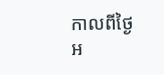កាលពីថ្ងៃអ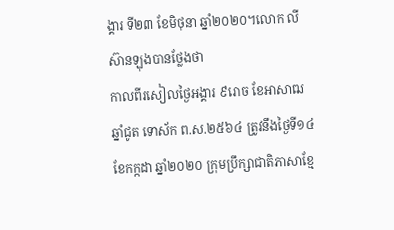ង្គារ ទី២៣ ខែមិថុនា ឆ្នាំ២០២០។លោក លី ស៊ានឡុងបានថ្លែងថា
កាលពីរសៀលថ្ងៃអង្គារ ៩រោច ខែអាសាឍ ឆ្នាំជូត ទោស័ក ព.ស.២៥៦៤ ត្រូវនឹងថ្ងៃទី១៤ ខែកក្កដា ឆ្នាំ២០២០ ក្រុមប្រឹក្សាជាតិភាសាខ្មែ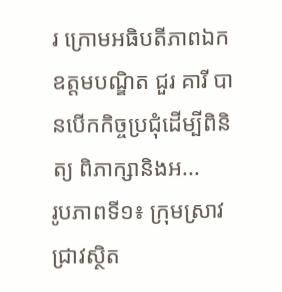រ ក្រោមអធិបតីភាពឯកឧត្តមបណ្ឌិត ជួរ គារី បានបើកកិច្ចប្រជុំដើម្បីពិនិត្យ ពិភាក្សានិងអ...
រូបភាពទី១៖ ក្រុមស្រាវជ្រាវស្ថិត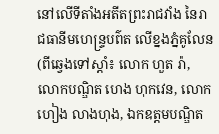នៅលើទីតាំងអតីតព្រះរាជវាំង នៃរាជធានីមហេន្រ្ទបព៌ត លើខ្នងភ្នំគូលែន (ពីឆ្វេងទៅស្តាំ៖ លោក ហួត រ៉ា, លោកបណ្ឌិត ហេង ហុកវេន, លោក ហៀង លាងហុង, ឯកឧត្តមបណ្ឌិត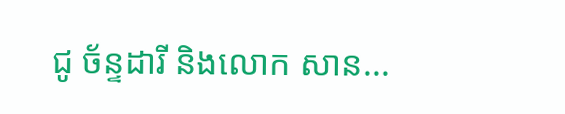ជូ ច័ន្ទដារី និងលោក សាន...